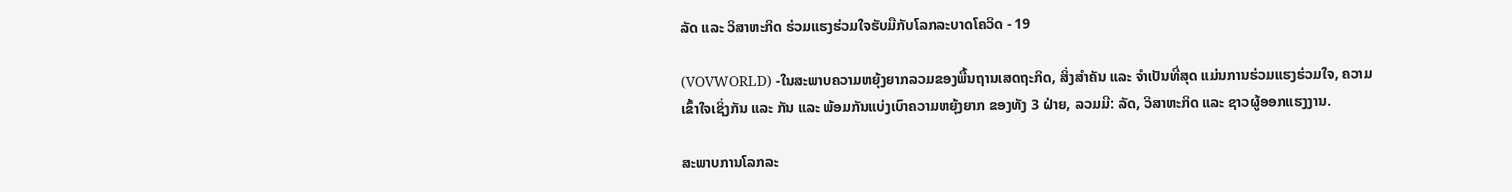ລັດ ແລະ ວິສາຫະກິດ ຮ່ວມແຮງຮ່ວມໃຈຮັບມືກັບໂລກລະບາດໂຄວິດ - 19

(VOVWORLD) -ໃນສະພາບຄວາມຫຍຸ້ງຍາກລວມຂອງພື້ນຖານເສດຖະກິດ, ສິ່ງສຳຄັນ ແລະ ຈຳເປັນທີ່ສຸດ ແມ່ນການຮ່ວມແຮງຮ່ວມໃຈ, ຄວາມເຂົ້າໃຈເຊິ່ງກັນ ແລະ ກັນ ແລະ ພ້ອມກັນແບ່ງເບົາຄວາມຫຍຸ້ງຍາກ ຂອງທັງ 3 ຝ່າຍ, ລວມມີ: ລັດ, ວິສາຫະກິດ ແລະ ຊາວຜູ້ອອກແຮງງານ.

ສະພາບການໂລກລະ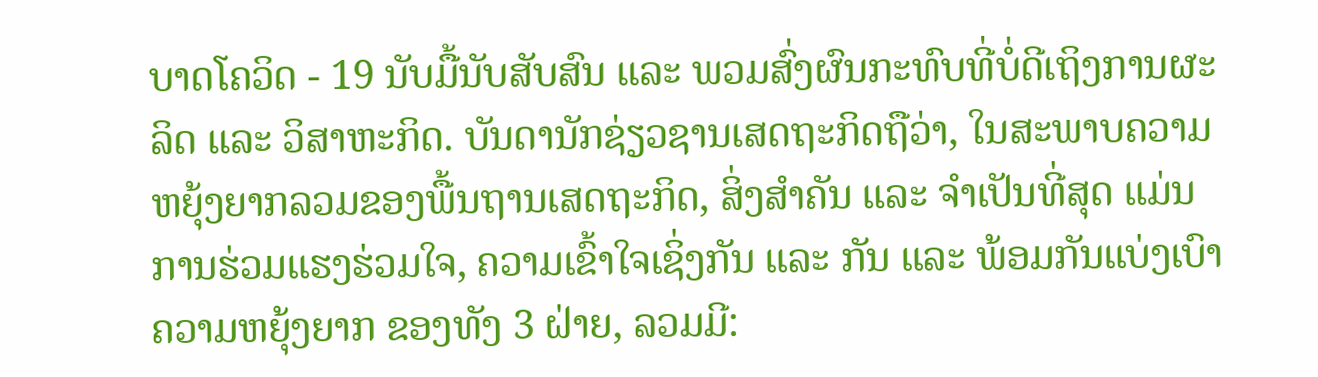ບາດໂຄວິດ - 19 ນັບມື້ນັບສັບສົນ ແລະ ພວມສົ່ງຜົນກະທົບທີ່ບໍ່ດີເຖິງການຜະລິດ ແລະ ວິສາຫະກິດ. ບັນດານັກຊ່ຽວຊານເສດຖະກິດຖືວ່າ, ໃນສະພາບຄວາມຫຍຸ້ງຍາກລວມຂອງພື້ນຖານເສດຖະກິດ, ສິ່ງສຳຄັນ ແລະ ຈຳເປັນທີ່ສຸດ ແມ່ນການຮ່ວມແຮງຮ່ວມໃຈ, ຄວາມເຂົ້າໃຈເຊິ່ງກັນ ແລະ ກັນ ແລະ ພ້ອມກັນແບ່ງເບົາຄວາມຫຍຸ້ງຍາກ ຂອງທັງ 3 ຝ່າຍ, ລວມມີ: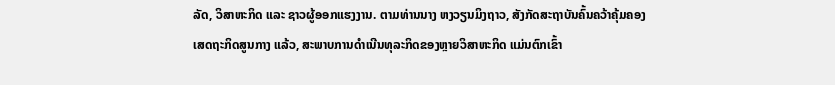ລັດ, ວິສາຫະກິດ ແລະ ຊາວຜູ້ອອກແຮງງານ. ຕາມທ່ານນາງ ຫງວຽນມິງຖາວ, ສັງກັດສະຖາບັນຄົ້ນຄວ້າຄຸ້ມຄອງເສດຖະກິດສູນກາງ ແລ້ວ, ສະພາບການດຳເນີນທຸລະກິດຂອງຫຼາຍວິສາຫະກິດ ແມ່ນຕົກເຂົ້າ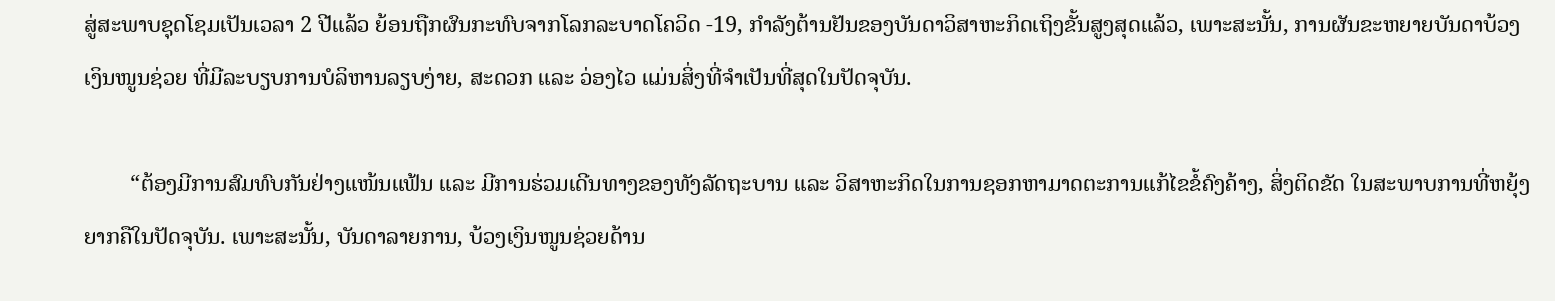ສູ່ສະພາບຊຸດໂຊມເປັນເວລາ 2 ປີແລ້ວ ຍ້ອນຖືກຜົນກະທົບຈາກໂລກລະບາດໂຄວິດ -19, ກຳລັງຕ້ານຢັນຂອງບັນດາວິສາຫະກິດເຖິງຂັ້ນສູງສຸດແລ້ວ, ເພາະສະນັ້ນ, ການຜັນຂະຫຍາຍບັນດາບ້ວງເງິນໜູນຊ່ວຍ ທີ່ມີລະບຽບການບໍລິຫານລຽບງ່າຍ, ສະດວກ ແລະ ວ່ອງໄວ ແມ່ນສິ່ງທີ່ຈຳເປັນທີ່ສຸດໃນປັດຈຸບັນ.

        “ຕ້ອງມີການສົມທົບກັນຢ່າງແໜ້ນແຟ້ນ ແລະ ມີການຮ່ວມເດີນທາງຂອງທັງລັດຖະບານ ແລະ ວິສາຫະກິດໃນການຊອກຫາມາດຕະການແກ້ໄຂຂໍ້ຄົງຄ້າງ, ສິ່ງຕິດຂັດ ໃນສະພາບການທີ່ຫຍຸ້ງຍາກຄືໃນປັດຈຸບັນ. ເພາະສະນັ້ນ, ບັນດາລາຍການ, ບ້ວງເງິນໜູນຊ່ວຍດ້ານ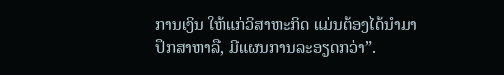ການເງິນ ໃຫ້ແກ່ວິສາຫະກິດ ແມ່ນຕ້ອງໄດ້ນຳມາປຶກສາຫາລື, ມີແຜນການລະອຽດກວ່າ”.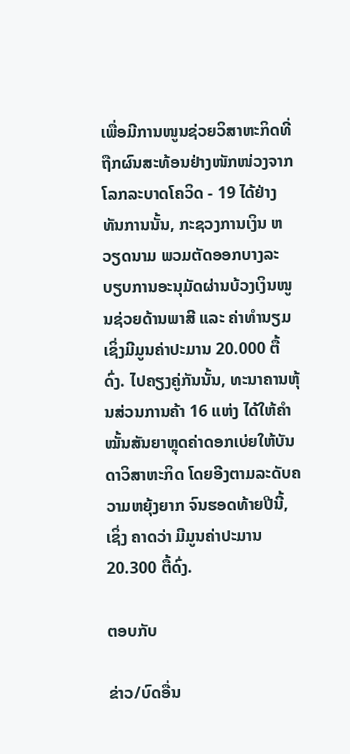ເພື່ອມີການໜູນຊ່ວຍວິສາຫະກິດທີ່ຖືກຜົນສະທ້ອນຢ່າງໜັກໜ່ວງຈາກໂລກລະບາດໂຄວິດ - 19 ໄດ້ຢ່າງທັນການນັ້ນ, ກະຊວງການເງິນ ຫວຽດນາມ ພວມຕັດອອກບາງລະບຽບການອະນຸມັດຜ່ານບ້ວງເງິນໜູນຊ່ວຍດ້ານພາສີ ແລະ ຄ່າທຳນຽມ ເຊິ່ງມີມູນຄ່າປະມານ 20.000 ຕື້ດົ່ງ. ໄປຄຽງຄູ່ກັນນັ້ນ, ທະນາຄານຫຸ້ນສ່ວນການຄ້າ 16 ແຫ່ງ ໄດ້ໃຫ້ຄຳໝັ້ນສັນຍາຫຼຸດຄ່າດອກເບ່ຍໃຫ້ບັນດາວິສາຫະກິດ ໂດຍອີງຕາມລະດັບຄວາມຫຍຸ້ງຍາກ ຈົນຮອດທ້າຍປີນີ້, ເຊິ່ງ ຄາດວ່າ ມີມູນຄ່າປະມານ 20.300 ຕື້ດົ່ງ.

ຕອບກັບ

ຂ່າວ/ບົດອື່ນ